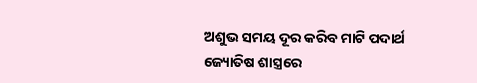ଅଶୁଭ ସମୟ ଦୂର କରିବ ମାଟି ପଦାର୍ଥ
ଜ୍ୟୋତିଷ ଶାସ୍ତ୍ରରେ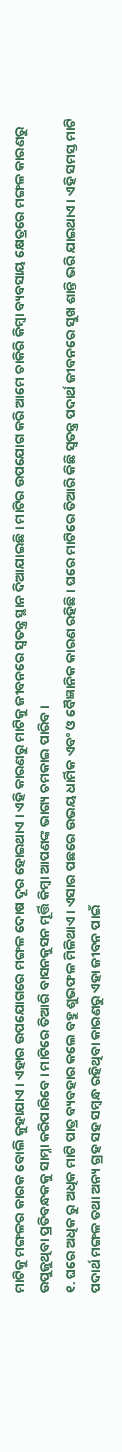ମାଟିକୁ ମଙ୍ଗଳର କାରକ ବୋଲି କୁହାଯାଏ । ଏହାର ଉପଯୋଗରେ ମଙ୍ଗଳ ଦୋଷ ଦୂର ହୋଇଥାଏ । ଏହି କାରଣରୁ ମାଟିକୁ ଜୀବନରେ ସ୍ୱତନ୍ତ୍ର ସ୍ଥାନ ଦିଆଯାଇଛି । ମାଟିର ଉପଯୋଗ କରି ଆମେ ଚାକିରି କିମ୍ବା ବ୍ୟବସାୟ କ୍ଷେତ୍ରରେ ମଙ୍ଗଳ କାରଣରୁ ଉପୁଜୁଥିବା ପ୍ରତିବନ୍ଧକକୁ ସାମ୍ନା କରିପାରିବେ । ମାଟିରେ ତିଆରି ବାସନକୁସନ ମୂର୍ତ୍ତି କିମ୍ବା ଆପଣଙ୍କ ଭାଗ୍ୟ ଚମକାଇ ପାରିବ ।
୧. ଘରେ ଅଧିକ ରୁ ଅଧିକ ମାଟି ପାତ୍ର ବ୍ୟବହାର କଲେ ବହୁ ଶୁଭଫଳ ମିଳିଥାଏ । ଏସାର ପଛରେ ଉଭୟ ଧାର୍ମିକ ଏବଂ ଓ ବୈଜ୍ଞାନିକ କାରଣ ରହିଛି । ଘରେ ମାଟିରେ ତିଆରି କିଛି ସ୍ୱତନ୍ତ୍ର ପଦାର୍ଥ ଜୀବନରେ ସୁଖ ଶାନ୍ତି ଭରି ଯାଇଥାଏ । ଏହି ସମସ୍ତ ମାଟି ପଦାର୍ଥ ମଙ୍ଗଳ ତଥା ଅନ୍ୟ ଗ୍ରହ ସହ ସମ୍ବନ୍ଧ ରହିଥିବା କାରଣରୁ ଏହା ଜୀବନ ପାଇଁ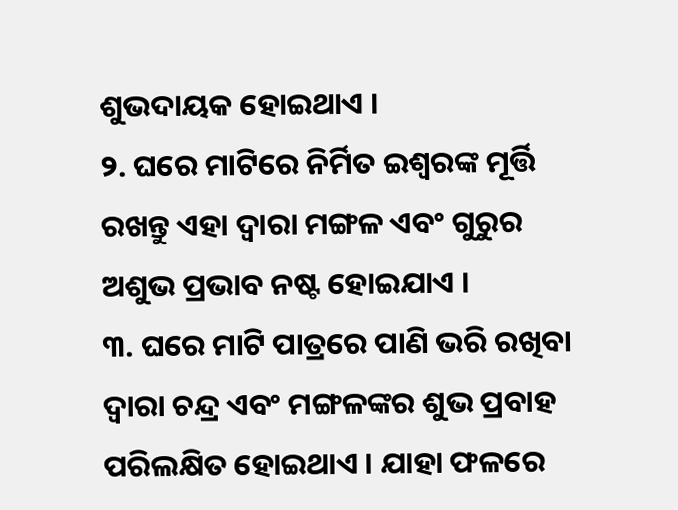ଶୁଭଦାୟକ ହୋଇଥାଏ ।
୨. ଘରେ ମାଟିରେ ନିର୍ମିତ ଇଶ୍ୱରଙ୍କ ମୂର୍ତ୍ତି ରଖନ୍ତୁ ଏହା ଦ୍ୱାରା ମଙ୍ଗଳ ଏବଂ ଗୁରୁର ଅଶୁଭ ପ୍ରଭାବ ନଷ୍ଟ ହୋଇଯାଏ ।
୩. ଘରେ ମାଟି ପାତ୍ରରେ ପାଣି ଭରି ରଖିବା ଦ୍ୱାରା ଚନ୍ଦ୍ର ଏବଂ ମଙ୍ଗଳଙ୍କର ଶୁଭ ପ୍ରବାହ ପରିଲକ୍ଷିତ ହୋଇଥାଏ । ଯାହା ଫଳରେ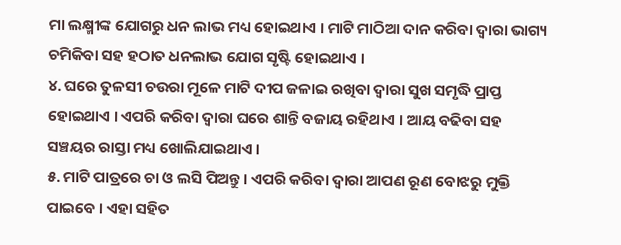ମା ଲକ୍ଷ୍ମୀଙ୍କ ଯୋଗରୁ ଧନ ଲାଭ ମଧ୍ୟ ହୋଇଥାଏ । ମାଟି ମାଠିଆ ଦାନ କରିବା ଦ୍ୱାରା ଭାଗ୍ୟ ଚମିକିବା ସହ ହଠାତ ଧନଲାଭ ଯୋଗ ସୃଷ୍ଟି ହୋଇଥାଏ ।
୪. ଘରେ ତୁଳସୀ ଚଉରା ମୂଳେ ମାଟି ଦୀପ ଜଳାଇ ରଖିବା ଦ୍ୱାରା ସୁଖ ସମୃଦ୍ଧି ପ୍ରାପ୍ତ ହୋଇଥାଏ । ଏପରି କରିବା ଦ୍ୱାରା ଘରେ ଶାନ୍ତି ବଜାୟ ରହିଥାଏ । ଆୟ ବଢିବା ସହ ସଞ୍ଚୟର ରାସ୍ତା ମଧ୍ୟ ଖୋଲିଯାଇଥାଏ ।
୫. ମାଟି ପାତ୍ରରେ ଚା ଓ ଲସି ପିଅନ୍ତୁ । ଏପରି କରିବା ଦ୍ୱାରା ଆପଣ ରୂଣ ବୋଝରୁ ମୁକ୍ତି ପାଇବେ । ଏହା ସହିତ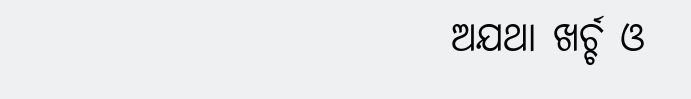ଅଯଥା ଖର୍ଚ୍ଚ ଓ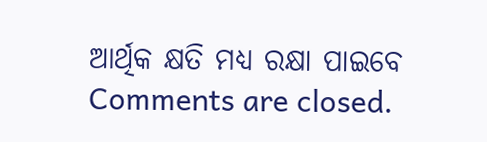ଆର୍ଥିକ କ୍ଷତି ମଧ୍ୟ ରକ୍ଷା ପାଇବେ
Comments are closed.